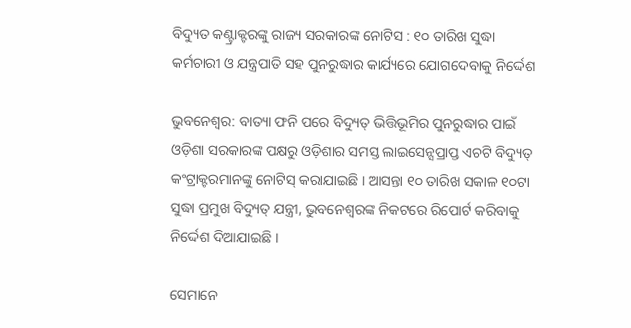ବିଦ୍ୟୁତ କଣ୍ଟ୍ରାକ୍ଟରଙ୍କୁ ରାଜ୍ୟ ସରକାରଙ୍କ ନୋଟିସ : ୧୦ ତାରିଖ ସୁଦ୍ଧା କର୍ମଚାରୀ ଓ ଯନ୍ତ୍ରପାତି ସହ ପୁନରୁଦ୍ଧାର କାର୍ଯ୍ୟରେ ଯୋଗଦେବାକୁ ନିର୍ଦ୍ଦେଶ

ଭୁବନେଶ୍ୱର: ବାତ୍ୟା ଫନି ପରେ ବିଦ୍ୟୁତ୍ ଭିତ୍ତିଭୂମିର ପୁନରୁଦ୍ଧାର ପାଇଁ ଓଡ଼ିଶା ସରକାରଙ୍କ ପକ୍ଷରୁ ଓଡ଼ିଶାର ସମସ୍ତ ଲାଇସେନ୍ସପ୍ରାପ୍ତ ଏଚଟି ବିଦ୍ୟୁତ୍ କଂଟ୍ରାକ୍ଟରମାନଙ୍କୁ ନୋଟିସ୍ କରାଯାଇଛି । ଆସନ୍ତା ୧୦ ତାରିଖ ସକାଳ ୧୦ଟା ସୁଦ୍ଧା ପ୍ରମୁଖ ବିଦ୍ୟୁତ୍ ଯନ୍ତ୍ରୀ, ଭୁବନେଶ୍ୱରଙ୍କ ନିକଟରେ ରିପୋର୍ଟ କରିବାକୁ ନିର୍ଦ୍ଦେଶ ଦିଆଯାଇଛି ।

ସେମାନେ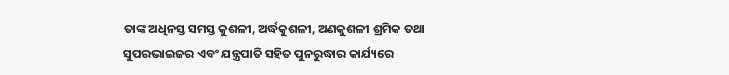ତାଙ୍କ ଅଧିନସ୍ତ ସମସ୍ତ କୁଶଳୀ, ଅର୍ଦ୍ଧକୁଶଳୀ, ଅଣକୁଶଳୀ ଶ୍ରମିକ ତଥା ସୁପରଭାଇଜର ଏବଂ ଯନ୍ତ୍ରପାତି ସହିତ ପୁନରୁଦ୍ଧାର କାର୍ଯ୍ୟରେ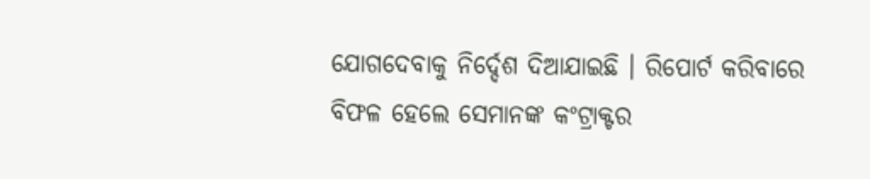ଯୋଗଦେବାକୁ ନିର୍ଦ୍ଦେଶ ଦିଆଯାଇଛି । ରିପୋର୍ଟ କରିବାରେ ବିଫଳ ହେଲେ ସେମାନଙ୍କ କଂଟ୍ରାକ୍ଟର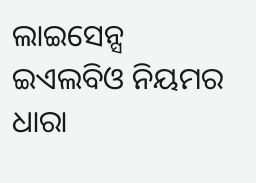ଲାଇସେନ୍ସ  ଇଏଲବିଓ ନିୟମର ଧାରା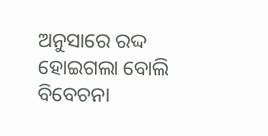ଅନୁସାରେ ରଦ୍ଦ ହୋଇଗଲା ବୋଲି ବିବେଚନା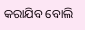କରାଯିବ ବୋଲି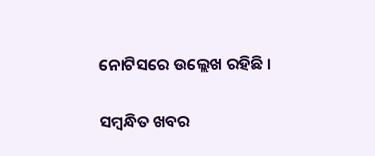ନୋଟିସରେ ଉଲ୍ଲେଖ ରହିଛି ।

ସମ୍ବନ୍ଧିତ ଖବର